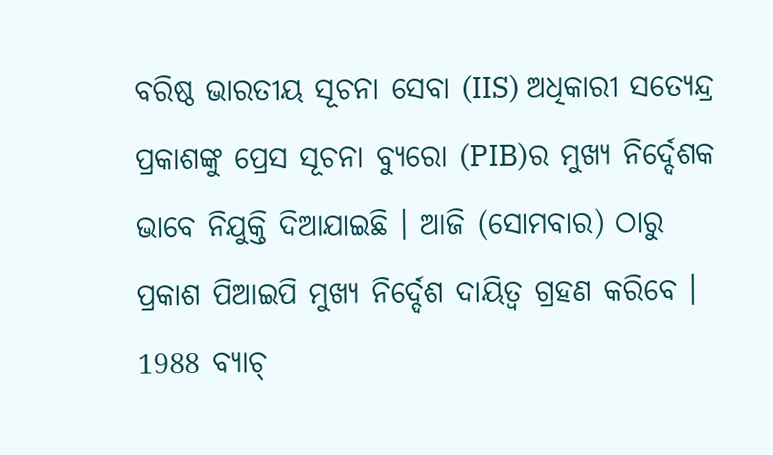ବରିଷ୍ଠ ଭାରତୀୟ ସୂଚନା ସେବା (IIS) ଅଧିକାରୀ ସତ୍ୟେନ୍ଦ୍ର ପ୍ରକାଶଙ୍କୁ ପ୍ରେସ ସୂଚନା ବ୍ୟୁରୋ (PIB)ର ମୁଖ୍ୟ ନିର୍ଦ୍ଦେଶକ ଭାବେ ନିଯୁକ୍ତି ଦିଆଯାଇଛି । ଆଜି (ସୋମବାର) ଠାରୁ ପ୍ରକାଶ ପିଆଇପି ମୁଖ୍ୟ ନିର୍ଦ୍ଦେଶ ଦାୟିତ୍ବ ଗ୍ରହଣ କରିବେ । 1988 ବ୍ୟାଚ୍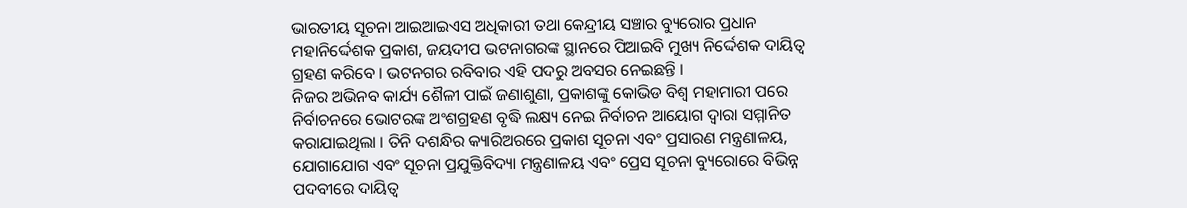ଭାରତୀୟ ସୂଚନା ଆଇଆଇଏସ ଅଧିକାରୀ ତଥା କେନ୍ଦ୍ରୀୟ ସଞ୍ଚାର ବ୍ୟୁରୋର ପ୍ରଧାନ ମହାନିର୍ଦ୍ଦେଶକ ପ୍ରକାଶ, ଜୟଦୀପ ଭଟନାଗରଙ୍କ ସ୍ଥାନରେ ପିଆଇବି ମୁଖ୍ୟ ନିର୍ଦ୍ଦେଶକ ଦାୟିତ୍ୱ ଗ୍ରହଣ କରିବେ । ଭଟନଗର ରବିବାର ଏହି ପଦରୁ ଅବସର ନେଇଛନ୍ତି ।
ନିଜର ଅଭିନବ କାର୍ଯ୍ୟ ଶୈଳୀ ପାଇଁ ଜଣାଶୁଣା, ପ୍ରକାଶଙ୍କୁ କୋଭିଡ ବିଶ୍ୱ ମହାମାରୀ ପରେ ନିର୍ବାଚନରେ ଭୋଟରଙ୍କ ଅଂଶଗ୍ରହଣ ବୃଦ୍ଧି ଲକ୍ଷ୍ୟ ନେଇ ନିର୍ବାଚନ ଆୟୋଗ ଦ୍ୱାରା ସମ୍ମାନିତ କରାଯାଇଥିଲା । ତିନି ଦଶନ୍ଧିର କ୍ୟାରିଅରରେ ପ୍ରକାଶ ସୂଚନା ଏବଂ ପ୍ରସାରଣ ମନ୍ତ୍ରଣାଳୟ, ଯୋଗାଯୋଗ ଏବଂ ସୂଚନା ପ୍ରଯୁକ୍ତିବିଦ୍ୟା ମନ୍ତ୍ରଣାଳୟ ଏବଂ ପ୍ରେସ ସୂଚନା ବ୍ୟୁରୋରେ ବିଭିନ୍ନ ପଦବୀରେ ଦାୟିତ୍ବ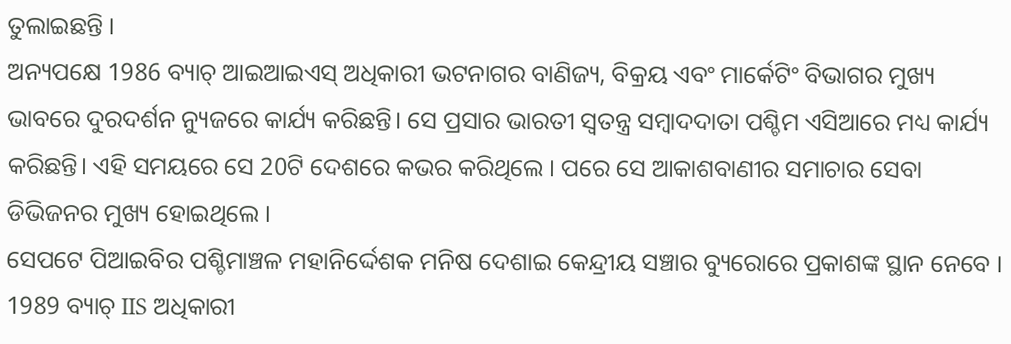ତୁଲାଇଛନ୍ତି ।
ଅନ୍ୟପକ୍ଷେ 1986 ବ୍ୟାଚ୍ ଆଇଆଇଏସ୍ ଅଧିକାରୀ ଭଟନାଗର ବାଣିଜ୍ୟ, ବିକ୍ରୟ ଏବଂ ମାର୍କେଟିଂ ବିଭାଗର ମୁଖ୍ୟ ଭାବରେ ଦୁରଦର୍ଶନ ନ୍ୟୁଜରେ କାର୍ଯ୍ୟ କରିଛନ୍ତି। ସେ ପ୍ରସାର ଭାରତୀ ସ୍ୱତନ୍ତ୍ର ସମ୍ବାଦଦାତା ପଶ୍ଚିମ ଏସିଆରେ ମଧ୍ୟ କାର୍ଯ୍ୟ କରିଛନ୍ତି। ଏହି ସମୟରେ ସେ 20ଟି ଦେଶରେ କଭର କରିଥିଲେ । ପରେ ସେ ଆକାଶବାଣୀର ସମାଚାର ସେବା ଡିଭିଜନର ମୁଖ୍ୟ ହୋଇଥିଲେ ।
ସେପଟେ ପିଆଇବିର ପଶ୍ଚିମାଞ୍ଚଳ ମହାନିର୍ଦ୍ଦେଶକ ମନିଷ ଦେଶାଇ କେନ୍ଦ୍ରୀୟ ସଞ୍ଚାର ବ୍ୟୁରୋରେ ପ୍ରକାଶଙ୍କ ସ୍ଥାନ ନେବେ । 1989 ବ୍ୟାଚ୍ IIS ଅଧିକାରୀ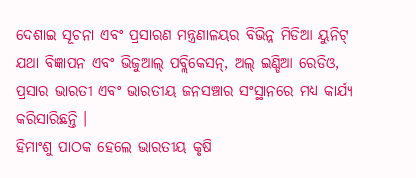ଦେଶାଇ ସୂଚନା ଏବଂ ପ୍ରସାରଣ ମନ୍ତ୍ରଣାଳୟର ବିଭିନ୍ନ ମିଡିଆ ୟୁନିଟ୍ ଯଥା ବିଜ୍ଞାପନ ଏବଂ ଭିଜୁଆଲ୍ ପବ୍ଲିକେସନ୍, ଅଲ୍ ଇଣ୍ଡିଆ ରେଡିଓ, ପ୍ରସାର ଭାରତୀ ଏବଂ ଭାରତୀୟ ଜନସଞ୍ଚାର ସଂସ୍ଥାନରେ ମଧ୍ୟ କାର୍ଯ୍ୟ କରିସାରିଛନ୍ତି ।
ହିମାଂଶୁ ପାଠକ ହେଲେ ଭାରତୀୟ କୃଷି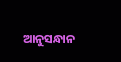ଆନୁସନ୍ଧାନ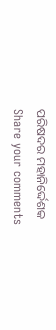ପରିଷଦର ମହାନିର୍ଦ୍ଦେଶକ
Share your comments